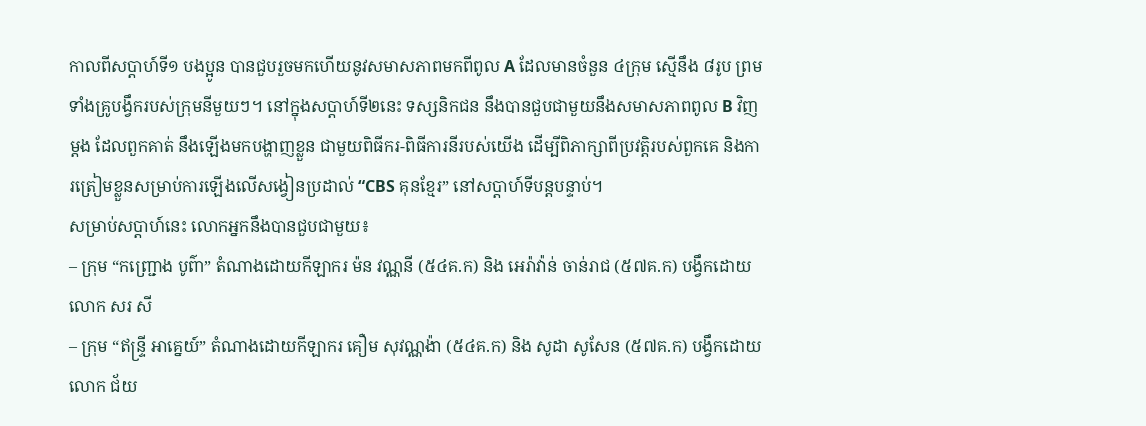កាលពីសប្ដាហ៍ទី១ បងប្អូន បានជួបរួចមកហើយនូវសមាសភាពមកពីពូល A ដែលមានចំនួន ៤ក្រុម ស្មើនឹង ៨រូប ព្រមទាំងគ្រូបង្វឹករបស់ក្រុមនីមួយៗ។ នៅក្នុងសប្ដាហ៍ទី២នេះ ទស្សនិកជន នឹងបានជួបជាមួយនឹងសមាសភាពពូល B វិញម្ដង ដែលពួកគាត់ នឹងឡើងមកបង្ហាញខ្លួន ជាមួយពិធីករ-ពិធីការនីរបស់យើង ដើម្បីពិភាក្សាពីប្រវត្តិរបស់ពួកគេ និងការត្រៀមខ្លួនសម្រាប់ការឡើងលើសង្វៀនប្រដាល់ “CBS គុនខ្មែរ” នៅសប្ដាហ៍ទីបន្តបន្ទាប់។
សម្រាប់សប្ដាហ៍នេះ លោកអ្នកនឹងបានជួបជាមួយ៖
– ក្រុម “កញ្ជ្រោង បូព៌ា” តំណាងដោយកីឡាករ ម៉ន វណ្ណនី (៥៤គ.ក) និង អេរ៉ាវ៉ាន់ ចាន់រាជ (៥៧គ.ក) បង្វឹកដោយលោក សរ សី
– ក្រុម “ឥន្ទ្រី អាគ្នេយ៍” តំណាងដោយកីឡាករ គឿម សុវណ្ណង៉ា (៥៤គ.ក) និង សូដា សូសែន (៥៧គ.ក) បង្វឹកដោយលោក ជ័យ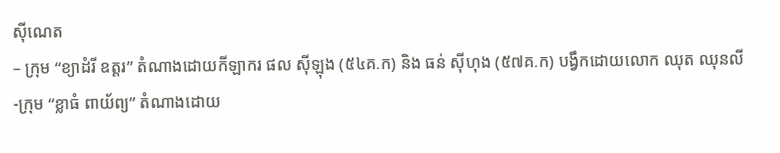ស៊ីណេត
– ក្រុម “ខ្យាដំរី ឧត្តរ” តំណាងដោយកីឡាករ ផល ស៊ីឡុង (៥៤គ.ក) និង ធន់ ស៊ីហុង (៥៧គ.ក) បង្វឹកដោយលោក ឈុត ឈុនលី
-ក្រុម “ខ្លាធំ ពាយ័ព្យ” តំណាងដោយ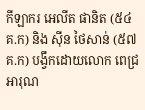កីឡាករ អេលីត ផានិត (៥៤គ.ក) និង ស៊ីន ថៃសាន់ (៥៧គ.ក) បង្វឹកដោយលោក ពេជ្រ អារុណ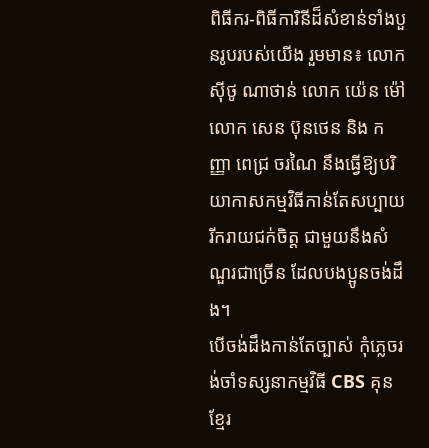ពិធីករ-ពិធីការិនីដ៏សំខាន់ទាំងបួនរូបរបស់យើង រួមមាន៖ លោក ស៊ីថូ ណាថាន់ លោក យ៉េន ម៉ៅ លោក សេន ប៊ុនថេន និង កញ្ញា ពេជ្រ ចរណៃ នឹងធ្វើឱ្យបរិយាកាសកម្មវិធីកាន់តែសប្បាយរីករាយជក់ចិត្ត ជាមួយនឹងសំណួរជាច្រើន ដែលបងប្អូនចង់ដឹង។
បើចង់ដឹងកាន់តែច្បាស់ កុំភ្លេចរង់ចាំទស្សនាកម្មវិធី CBS គុនខ្មែរ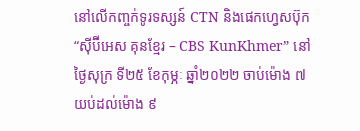នៅលើកញ្ចក់ទូរទស្សន៍ CTN និងផេកហ្វេសប៊ុក “ស៊ីប៊ីអេស គុនខ្មែរ – CBS KunKhmer” នៅថ្ងៃសុក្រ ទី២៥ ខែកុម្ភៈ ឆ្នាំ២០២២ ចាប់ម៉ោង ៧យប់ដល់ម៉ោង ៩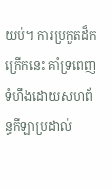យប់។ ការប្រកួតដ៏កក្រើកនេះ គាំទ្រពេញទំហឹងដោយសហព័ន្ធកីឡាប្រដាល់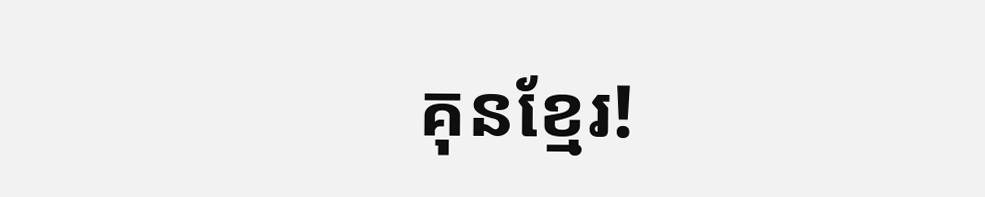គុនខ្មែរ!